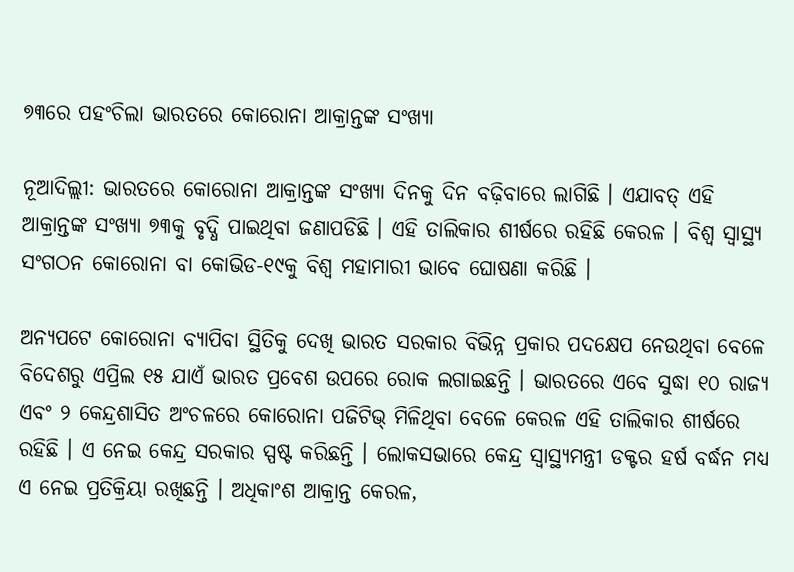୭୩ରେ ପହଂଚିଲା ଭାରତରେ କୋରୋନା ଆକ୍ରାନ୍ତଙ୍କ ସଂଖ୍ୟା

ନୂଆଦିଲ୍ଲୀ: ଭାରତରେ କୋରୋନା ଆକ୍ରାନ୍ତଙ୍କ ସଂଖ୍ୟା ଦିନକୁ ଦିନ ବଢ଼ିବାରେ ଲାଗିଛି । ଏଯାବତ୍ ଏହି ଆକ୍ରାନ୍ତଙ୍କ ସଂଖ୍ୟା ୭୩କୁ ବୃଦ୍ଧି ପାଇଥିବା ଜଣାପଡିଛି । ଏହି ତାଲିକାର ଶୀର୍ଷରେ ରହିଛି କେରଳ । ବିଶ୍ୱ ସ୍ୱାସ୍ଥ୍ୟ ସଂଗଠନ କୋରୋନା ବା କୋଭିଡ-୧୯କୁ ବିଶ୍ୱ ମହାମାରୀ ଭାବେ ଘୋଷଣା କରିଛି ।

ଅନ୍ୟପଟେ କୋରୋନା ବ୍ୟାପିବା ସ୍ଥିତିକୁ ଦେଖି ଭାରତ ସରକାର ବିଭିନ୍ନ ପ୍ରକାର ପଦକ୍ଷେପ ନେଉଥିବା ବେଳେ ବିଦେଶରୁ ଏପ୍ରିଲ ୧୫ ଯାଏଁ ଭାରତ ପ୍ରବେଶ ଉପରେ ରୋକ ଲଗାଇଛନ୍ତି । ଭାରତରେ ଏବେ ସୁଦ୍ଧା ୧୦ ରାଜ୍ୟ ଏବଂ ୨ କେନ୍ଦ୍ରଶାସିତ ଅଂଚଳରେ କୋରୋନା ପଜିଟିଭ୍ ମିଳିଥିବା ବେଳେ କେରଳ ଏହି ତାଲିକାର ଶୀର୍ଷରେ ରହିଛି । ଏ ନେଇ କେନ୍ଦ୍ର ସରକାର ସ୍ପଷ୍ଟ କରିଛନ୍ତି । ଲୋକସଭାରେ କେନ୍ଦ୍ର ସ୍ୱାସ୍ଥ୍ୟମନ୍ତ୍ରୀ ଡକ୍ଟର ହର୍ଷ ବର୍ଦ୍ଧନ ମଧ୍ୟ ଏ ନେଇ ପ୍ରତିକ୍ରିୟା ରଖିଛନ୍ତି । ଅଧିକାଂଶ ଆକ୍ରାନ୍ତ କେରଳ,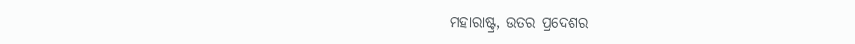ମହାରାଷ୍ଟ୍ର, ଉତର ପ୍ରଦେଶର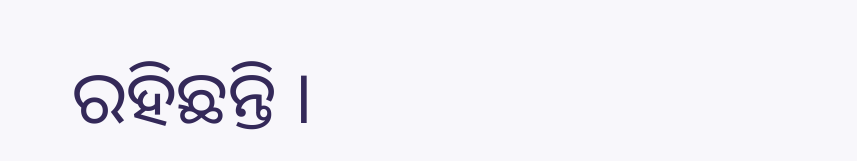ରହିଛନ୍ତି ।